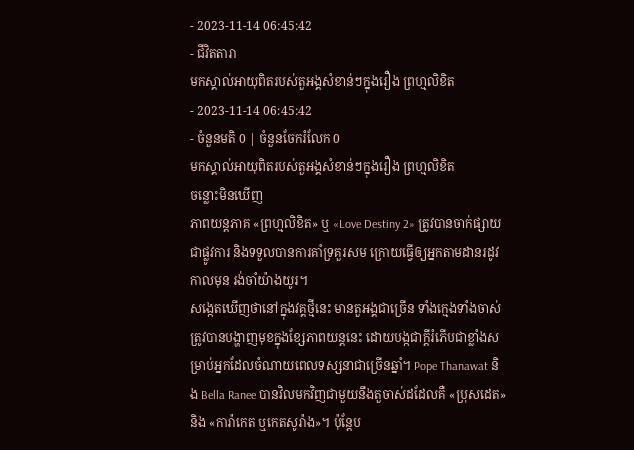- 2023-11-14 06:45:42
- ជីវិតតារា
មកស្គាល់អាយុពិតរបស់តួអង្គសំខាន់ៗក្នុងរឿង ព្រហ្មលិខិត
- 2023-11-14 06:45:42
- ចំនួនមតិ 0 | ចំនួនចែករំលែក 0
មកស្គាល់អាយុពិតរបស់តួអង្គសំខាន់ៗក្នុងរឿង ព្រហ្មលិខិត
ចន្លោះមិនឃើញ
ភាពយន្តភាគ «ព្រហ្មលិខិត» ឬ «Love Destiny 2» ត្រូវបានចាក់ផ្សាយជាផ្លូវការ និងទទួលបានការគាំទ្រគួរសម ក្រោយធ្វើឲ្យអ្នកតាមដានរដូវកាលមុន រង់ចាំយ៉ាងយូរ។
សង្កេតឃើញថានៅក្នុងវគ្គថ្មីនេះ មានតួអង្គជាច្រើន ទាំងក្មេងទាំងចាស់ ត្រូវបានបង្ហាញមុខក្នុងខ្សែភាពយន្តនេះ ដោយបង្កជាក្ដីរំភើបជាខ្លាំងសម្រាប់អ្នកដែលចំណាយពេលទស្សនាជាច្រើនឆ្នាំ។ Pope Thanawat និង Bella Ranee បានវិលមកវិញជាមួយនឹងតួចាស់ដដែលគឺ «ប្រុសដេត» និង «ការ៉ាកេត ឬកេតសូរ៉ាង»។ ប៉ុន្តែប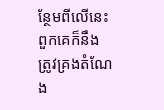ន្ថែមពីលើនេះពួកគេក៏នឹងត្រូវគ្រងតំណែង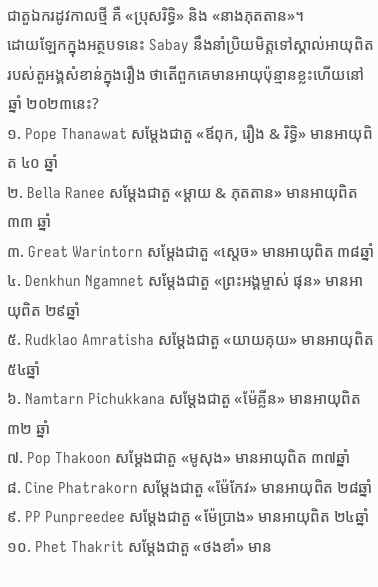ជាតួឯករដូវកាលថ្មី គឺ «ប្រុសរិទ្ធិ» និង «នាងភុតតាន»។
ដោយឡែកក្នុងអត្ថបទនេះ Sabay នឹងនាំប្រិយមិត្តទៅស្គាល់អាយុពិតរបស់តួអង្គសំខាន់ក្នុងរឿង ថាតើពួកគេមានអាយុប៉ុន្មានខ្លះហើយនៅឆ្នាំ ២០២៣នេះ?
១. Pope Thanawat សម្ដែងជាតួ «ឪពុក, រឿង & រិទ្ធិ» មានអាយុពិត ៤០ ឆ្នាំ
២. Bella Ranee សម្ដែងជាតួ «ម្ដាយ & ភុតតាន» មានអាយុពិត ៣៣ ឆ្នាំ
៣. Great Warintorn សម្ដែងជាតួ «ស្ដេច» មានអាយុពិត ៣៨ឆ្នាំ
៤. Denkhun Ngamnet សម្ដែងជាតួ «ព្រះអង្គម្ចាស់ ផុន» មានអាយុពិត ២៩ឆ្នាំ
៥. Rudklao Amratisha សម្ដែងជាតួ «យាយគុយ» មានអាយុពិត ៥៤ឆ្នាំ
៦. Namtarn Pichukkana សម្ដែងជាតួ «ម៉ែគ្លីន» មានអាយុពិត ៣២ ឆ្នាំ
៧. Pop Thakoon សម្ដែងជាតួ «មូសុង» មានអាយុពិត ៣៧ឆ្នាំ
៨. Cine Phatrakorn សម្ដែងជាតួ «ម៉ែកែវ» មានអាយុពិត ២៨ឆ្នាំ
៩. PP Punpreedee សម្ដែងជាតួ «ម៉ែប្រាង» មានអាយុពិត ២៤ឆ្នាំ
១០. Phet Thakrit សម្ដែងជាតួ «ថងខាំ» មាន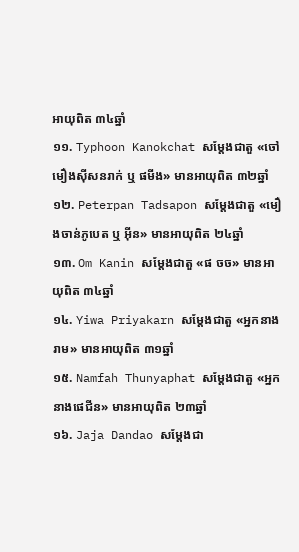អាយុពិត ៣៤ឆ្នាំ
១១. Typhoon Kanokchat សម្ដែងជាតួ «ចៅមឿងស៊ីសនរាក់ ឬ ផមីង» មានអាយុពិត ៣២ឆ្នាំ
១២. Peterpan Tadsapon សម្ដែងជាតួ «មឿងចាន់ភូបេត ឬ អ៊ីន» មានអាយុពិត ២៤ឆ្នាំ
១៣. Om Kanin សម្ដែងជាតួ «ផ ចច» មានអាយុពិត ៣៤ឆ្នាំ
១៤. Yiwa Priyakarn សម្ដែងជាតួ «អ្នកនាងរាម» មានអាយុពិត ៣១ឆ្នាំ
១៥. Namfah Thunyaphat សម្ដែងជាតួ «អ្នកនាងផេជីន» មានអាយុពិត ២៣ឆ្នាំ
១៦. Jaja Dandao សម្ដែងជា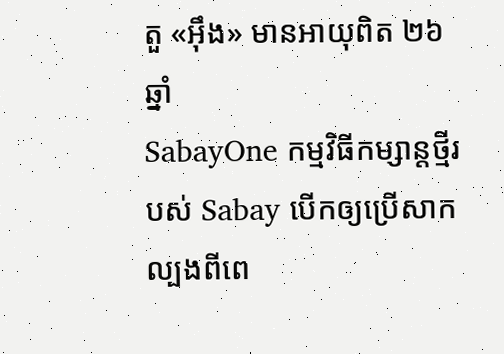តួ «អ៊ឹង» មានអាយុពិត ២៦ឆ្នាំ
SabayOne កម្មវិធីកម្សាន្តថ្មីរបស់ Sabay បើកឲ្យប្រើសាកល្បងពីពេ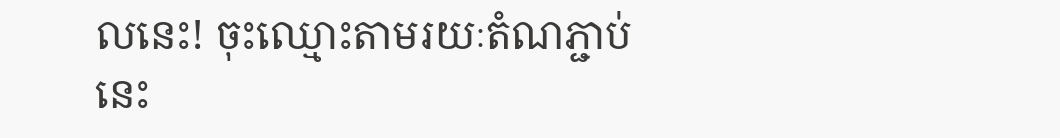លនេះ! ចុះឈ្មោះតាមរយៈតំណភ្ជាប់នេះ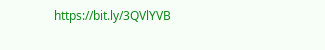https://bit.ly/3QVlYVB